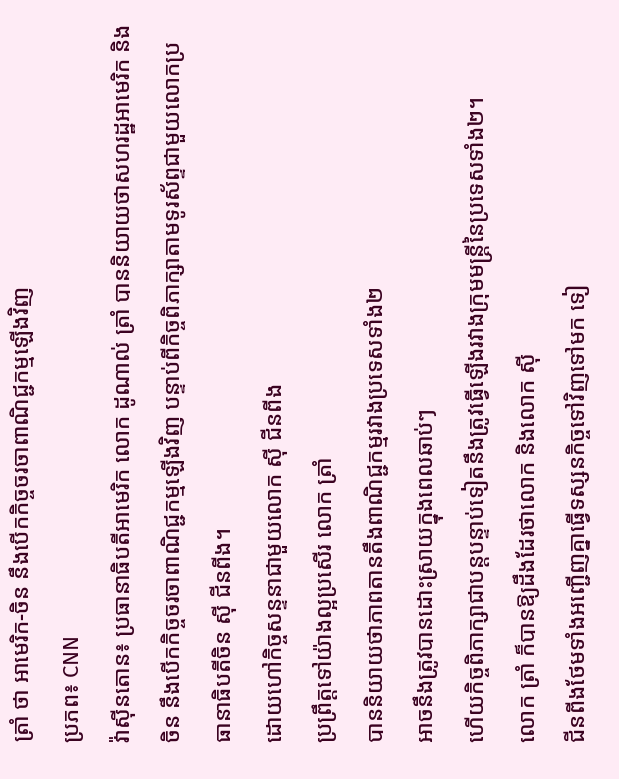ត្រាំ ថា អាមេរិក-ចិន នឹងបើកកិច្ចចរចាពាណិជ្ជកម្មឡើងវិញ
ប្រភព៖ CNN
វ៉ាស៊ីនតោន៖ ប្រធានាធិបតីអាមេរិក លោក ដូណាល់ ត្រាំ បាននិយាយថាសហរដ្ឋអាមេរិក និងចិន នឹងបើកកិច្ចចរចាពាណិជ្ជកម្មឡើងវិញ បន្ទាប់ពីកិច្ចពិភាក្សាតាមទូរស័ព្ទជាមួយលោកប្រធានាធិបតីចិន ស៊ី ជីនពីង។
ដោយហៅកិច្ចសន្ទនាជាមួយលោក ស៊ី ជីនពីង
ប្រព្រឹត្តទៅយ៉ាងល្អប្រសើរ លោក ត្រាំ
បាននិយាយថាភាពតានតឹងពាណិជ្ជកម្មរវាងប្រទេសទាំង២
អាចនឹងត្រូវបានដោះស្រាយក្នុងពេលឆាប់ៗ
ហើយកិច្ចពិភាក្សាជាបន្តបន្ទាប់ទៀតនឹងត្រូវធ្វើឡើងរវាងក្រុមមន្ត្រីនៃប្រទេសទាំង២។
លោក ត្រាំ ក៏បានឱ្យដឹងដែរថាលោក និងលោក ស៊ី
ជីនពីងថែមទាំងអញ្ជើញគ្នាធ្វើទស្សនកិច្ចទៅវិញទៅមក ទៀ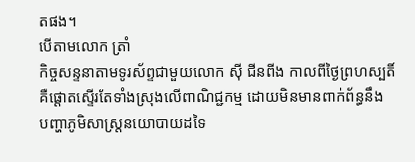តផង។
បើតាមលោក ត្រាំ
កិច្ចសន្ទនាតាមទូរស័ព្ទជាមួយលោក ស៊ី ជីនពីង កាលពីថ្ងៃព្រហស្បតិ៍
គឺផ្ដោតស្ទើរតែទាំងស្រុងលើពាណិជ្ជកម្ម ដោយមិនមានពាក់ព័ន្ធនឹង
បញ្ហាភូមិសាស្ត្រនយោបាយដទៃ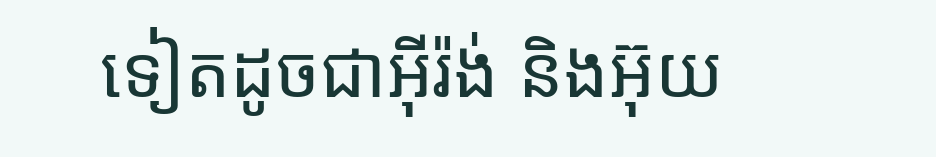ទៀតដូចជាអ៊ីរ៉ង់ និងអ៊ុយ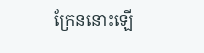ក្រែននោះឡើ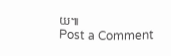យ៕
Post a Comment